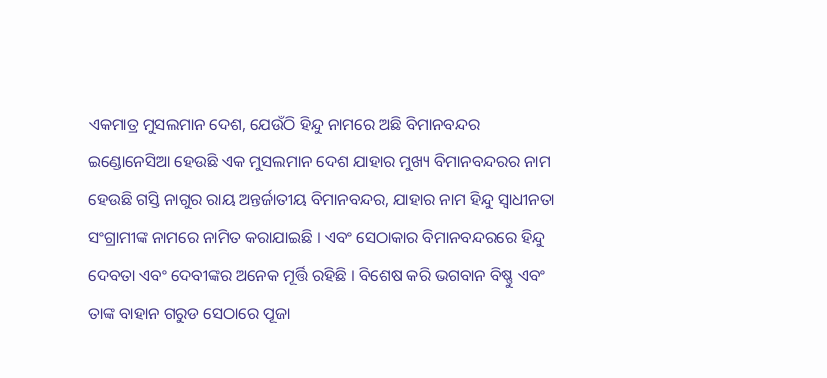ଏକମାତ୍ର ମୁସଲମାନ ଦେଶ, ଯେଉଁଠି ହିନ୍ଦୁ ନାମରେ ଅଛି ବିମାନବନ୍ଦର
ଇଣ୍ଡୋନେସିଆ ହେଉଛି ଏକ ମୁସଲମାନ ଦେଶ ଯାହାର ମୁଖ୍ୟ ବିମାନବନ୍ଦରର ନାମ ହେଉଛି ଗସ୍ତି ନାଗୁର ରାୟ ଅନ୍ତର୍ଜାତୀୟ ବିମାନବନ୍ଦର, ଯାହାର ନାମ ହିନ୍ଦୁ ସ୍ୱାଧୀନତା ସଂଗ୍ରାମୀଙ୍କ ନାମରେ ନାମିତ କରାଯାଇଛି । ଏବଂ ସେଠାକାର ବିମାନବନ୍ଦରରେ ହିନ୍ଦୁ ଦେବତା ଏବଂ ଦେବୀଙ୍କର ଅନେକ ମୂର୍ତ୍ତି ରହିଛି । ବିଶେଷ କରି ଭଗବାନ ବିଷ୍ଣୁ ଏବଂ ତାଙ୍କ ବାହାନ ଗରୁଡ ସେଠାରେ ପୂଜା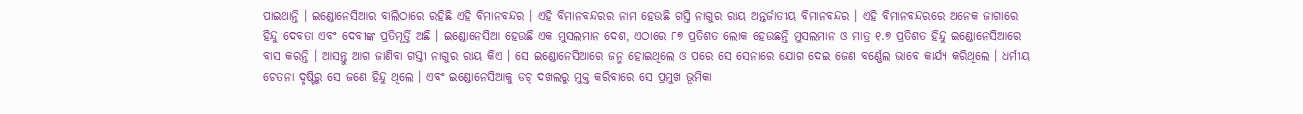ପାଇଥାନ୍ତି । ଇଣ୍ଡୋନେସିଆର ବାଲିଠାରେ ରହିଛି ଏହି ବିମାନବନ୍ଦର । ଏହି ବିମାନବନ୍ଦରର ନାମ ହେଉଛି ଗସ୍ତି ନାଗୁର ରାୟ ଅନ୍ତର୍ଜାତୀୟ ବିମାନବନ୍ଦର । ଏହି ବିମାନବନ୍ଦରରେ ଅନେକ ଜାଗାରେ ହିନ୍ଦୁ ଦେବତା ଏବଂ ଦେବୀଙ୍କ ପ୍ରତିମୂର୍ତ୍ତି ଅଛି । ଇଣ୍ଡୋନେସିଆ ହେଉଛି ଏକ ମୁସଲମାନ ଦେଶ, ଏଠାରେ ୮୭ ପ୍ରତିଶତ ଲୋକ ହେଉଛନ୍ତି ମୁସଲମାନ ଓ ମାତ୍ର ୧.୭ ପ୍ରତିଶତ ହିନ୍ଦୁ ଇଣ୍ଡୋନେସିଆରେ ବାସ କରନ୍ତି । ଆସନ୍ତୁ ଆଗ ଜାଣିବା ଗସ୍ତୀ ନାଗୁର ରାୟ କିଏ । ସେ ଇଣ୍ଡୋନେସିଆରେ ଜନ୍ମ ହୋଇଥିଲେ ଓ ପରେ ସେ ସେନାରେ ଯୋଗ ଦେଇ ଜେଣ ବର୍ଣ୍ଣେଲ ଭାବେ କାର୍ଯ୍ୟ କରିଥିଲେ । ଧର୍ମୀୟ ଚେତନା ଦୃଷ୍ଟିରୁ ସେ ଜଣେ ହିନ୍ଦୁ ଥିଲେ । ଏବଂ ଇଣ୍ଡୋନେସିଆକୁ ଡଚ୍ ଦଖଲରୁ ମୁକ୍ତ କରିବାରେ ସେ ପ୍ରମୁଖ ଭୂମିକା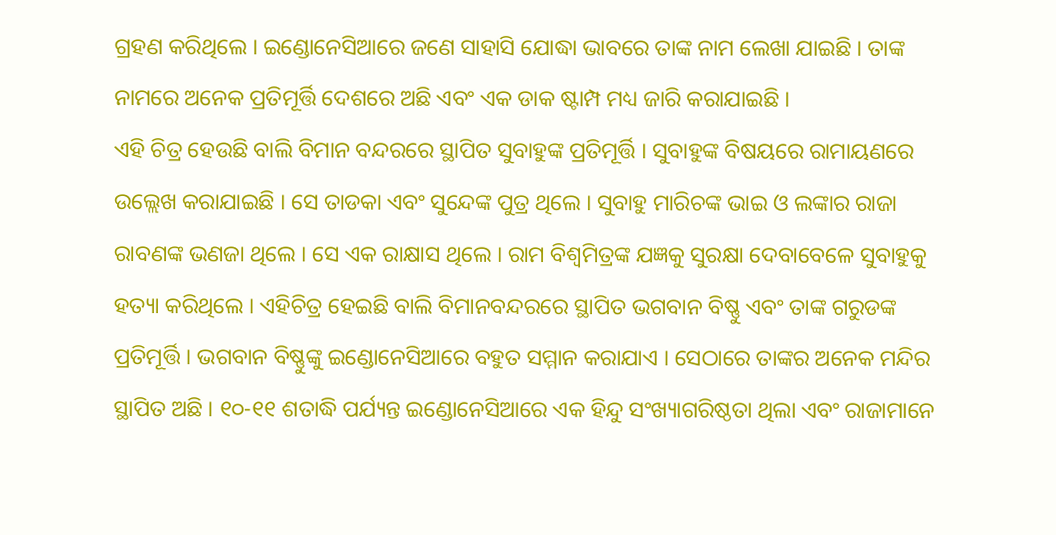ଗ୍ରହଣ କରିଥିଲେ । ଇଣ୍ଡୋନେସିଆରେ ଜଣେ ସାହାସି ଯୋଦ୍ଧା ଭାବରେ ତାଙ୍କ ନାମ ଲେଖା ଯାଇଛି । ତାଙ୍କ ନାମରେ ଅନେକ ପ୍ରତିମୂର୍ତ୍ତି ଦେଶରେ ଅଛି ଏବଂ ଏକ ଡାକ ଷ୍ଟାମ୍ପ ମଧ୍ୟ ଜାରି କରାଯାଇଛି ।
ଏହି ଚିତ୍ର ହେଉଛି ବାଲି ବିମାନ ବନ୍ଦରରେ ସ୍ଥାପିତ ସୁବାହୁଙ୍କ ପ୍ରତିମୂର୍ତ୍ତି । ସୁବାହୁଙ୍କ ବିଷୟରେ ରାମାୟଣରେ ଉଲ୍ଲେଖ କରାଯାଇଛି । ସେ ତାଡକା ଏବଂ ସୁନ୍ଦେଙ୍କ ପୁତ୍ର ଥିଲେ । ସୁବାହୁ ମାରିଚଙ୍କ ଭାଇ ଓ ଲଙ୍କାର ରାଜା ରାବଣଙ୍କ ଭଣଜା ଥିଲେ । ସେ ଏକ ରାକ୍ଷାସ ଥିଲେ । ରାମ ବିଶ୍ୱମିତ୍ରଙ୍କ ଯଜ୍ଞକୁ ସୁରକ୍ଷା ଦେବାବେଳେ ସୁବାହୁକୁ ହତ୍ୟା କରିଥିଲେ । ଏହିଚିତ୍ର ହେଇଛି ବାଲି ବିମାନବନ୍ଦରରେ ସ୍ଥାପିତ ଭଗବାନ ବିଷ୍ଣୁ ଏବଂ ତାଙ୍କ ଗରୁଡଙ୍କ ପ୍ରତିମୂର୍ତ୍ତି । ଭଗବାନ ବିଷ୍ଣୁଙ୍କୁ ଇଣ୍ଡୋନେସିଆରେ ବହୁତ ସମ୍ମାନ କରାଯାଏ । ସେଠାରେ ତାଙ୍କର ଅନେକ ମନ୍ଦିର ସ୍ଥାପିତ ଅଛି । ୧୦-୧୧ ଶତାଦ୍ଧି ପର୍ଯ୍ୟନ୍ତ ଇଣ୍ଡୋନେସିଆରେ ଏକ ହିନ୍ଦୁ ସଂଖ୍ୟାଗରିଷ୍ଠତା ଥିଲା ଏବଂ ରାଜାମାନେ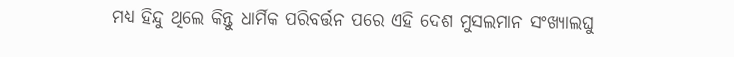ମଧ୍ୟ ହିନ୍ଦୁ ଥିଲେ କିନ୍ତୁ ଧାର୍ମିକ ପରିବର୍ତ୍ତନ ପରେ ଏହି ଦେଶ ମୁସଲମାନ ସଂଖ୍ୟାଲଘୁ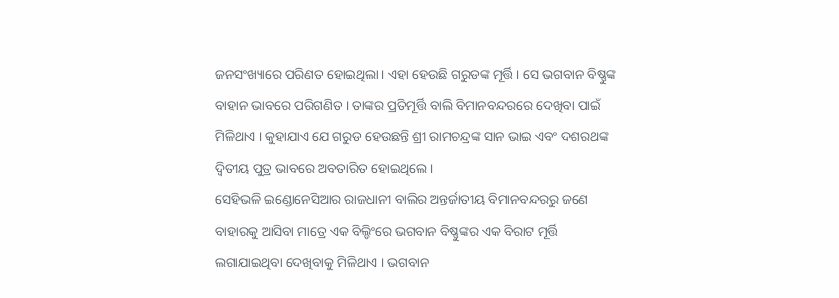ଜନସଂଖ୍ୟାରେ ପରିଣତ ହୋଇଥିଲା । ଏହା ହେଉଛି ଗରୁଡଙ୍କ ମୂର୍ତ୍ତି । ସେ ଭଗବାନ ବିଷ୍ଣୁଙ୍କ ବାହାନ ଭାବରେ ପରିଗଣିତ । ତାଙ୍କର ପ୍ରତିମୂର୍ତ୍ତି ବାଲି ବିମାନବନ୍ଦରରେ ଦେଖିବା ପାଇଁ ମିଳିଥାଏ । କୁହାଯାଏ ଯେ ଗରୁଡ ହେଉଛନ୍ତି ଶ୍ରୀ ରାମଚନ୍ଦ୍ରଙ୍କ ସାନ ଭାଇ ଏବଂ ଦଶରଥଙ୍କ ଦ୍ୱିତୀୟ ପୁତ୍ର ଭାବରେ ଅବତାରିତ ହୋଇଥିଲେ ।
ସେହିଭଳି ଇଣ୍ଡୋନେସିଆର ରାଜଧାନୀ ବାଲିର ଅନ୍ତର୍ଜାତୀୟ ବିମାନବନ୍ଦରରୁ ଜଣେ ବାହାରକୁ ଆସିବା ମାତ୍ରେ ଏକ ବିଲ୍ଡିଂରେ ଭଗବାନ ବିଷ୍ଣୁଙ୍କର ଏକ ବିରାଟ ମୂର୍ତ୍ତି ଲଗାଯାଇଥିବା ଦେଖିବାକୁ ମିଳିଥାଏ । ଭଗବାନ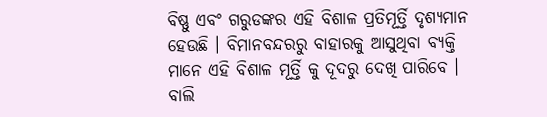ବିଷ୍ଣୁ ଏବଂ ଗରୁଡଙ୍କର ଏହି ବିଶାଳ ପ୍ରତିମୂର୍ତ୍ତି ଦୃଶ୍ୟମାନ ହେଉଛି । ବିମାନବନ୍ଦରରୁ ବାହାରକୁ ଆସୁଥିବା ବ୍ୟକ୍ତି ମାନେ ଏହି ବିଶାଳ ମୂର୍ତ୍ତି କୁ ଦୂଦରୁ ଦେଖି ପାରିବେ । ବାଲି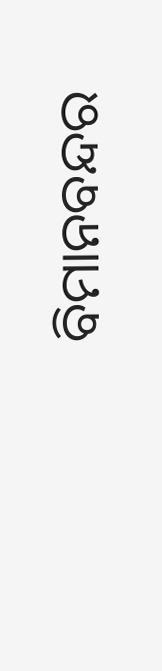ବିମାନବନ୍ଦର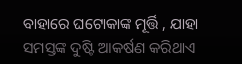ବାହାରେ ଘଟୋକାଙ୍କ ମୂର୍ତ୍ତି , ଯାହା ସମସ୍ତଙ୍କ ଦୁଷ୍ଟି ଆକର୍ଷଣ କରିଥାଏ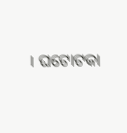। ଘଟୋଟକା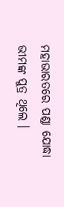ମହାଭାରତରେ ପଣ୍ଡା ଯୋଦ୍ଧା ଭୀମଙ୍କ ପୁତ୍ର ଥିଲେ ।